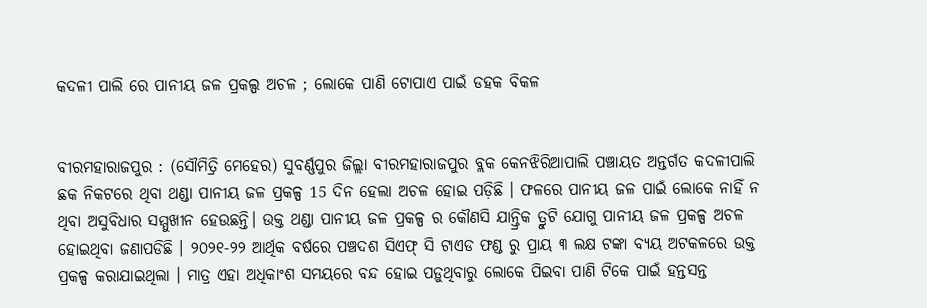କଦଳୀ ପାଲି ରେ ପାନୀୟ ଜଳ ପ୍ରକଲ୍ପ ଅଚଳ ; ଲୋକେ ପାଣି ଟୋପାଏ ପାଇଁ ଡହକ ବିକଳ


ବୀରମହାରାଜପୁର : (ସୌମିତ୍ରି ମେହେର) ସୁବର୍ଣ୍ଣପୁର ଜିଲ୍ଲା ବୀରମହାରାଜପୁର ବ୍ଲକ କେନଝିରିଆପାଲି ପଞ୍ଚାୟତ ଅନ୍ତର୍ଗତ କଦଳୀପାଲି ଛକ ନିକଟରେ ଥିବା ଥଣ୍ଡା ପାନୀୟ ଜଳ ପ୍ରକଳ୍ପ 15 ଦିନ ହେଲା ଅଚଳ ହୋଇ ପଡ଼ିଛି । ଫଳରେ ପାନୀୟ ଜଳ ପାଇଁ ଲୋକେ ନାହିଁ ନ ଥିବା ଅସୁବିଧାର ସମ୍ମୁଖୀନ ହେଉଛନ୍ତି। ଉକ୍ତ ଥଣ୍ଡା ପାନୀୟ ଜଳ ପ୍ରକଳ୍ପ ର କୌଣସି ଯାନ୍ତ୍ରିକ ତ୍ରୁଟି ଯୋଗୁ ପାନୀୟ ଜଳ ପ୍ରକଳ୍ପ ଅଚଳ ହୋଇଥିବା ଜଣାପଡିଛି । ୨୦୨୧-୨୨ ଆର୍ଥିକ ବର୍ଷରେ ପଞ୍ଚଦଶ ସିଏଫ୍ ସି ଟାଏଡ ଫଣ୍ଡ ରୁ ପ୍ରାୟ ୩ ଲକ୍ଷ ଟଙ୍କା ବ୍ୟୟ ଅଟକଳରେ ଉକ୍ତ ପ୍ରକଳ୍ପ କରାଯାଇଥିଲା । ମାତ୍ର ଏହା ଅଧିକାଂଶ ସମୟରେ ବନ୍ଦ ହୋଇ ପଡ଼ୁଥିବାରୁ ଲୋକେ ପିଇବା ପାଣି ଟିକେ ପାଇଁ ହନ୍ତସନ୍ତ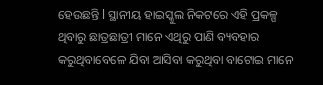ହେଉଛନ୍ତି l ସ୍ଥାନୀୟ ହାଇସ୍କୁଲ ନିକଟରେ ଏହି ପ୍ରକଳ୍ପ ଥିବାରୁ ଛାତ୍ରଛାତ୍ରୀ ମାନେ ଏଥିରୁ ପାଣି ବ୍ୟବହାର କରୁଥିବାବେଳେ ଯିବା ଆସିବା କରୁଥିବା ବାଟୋଇ ମାନେ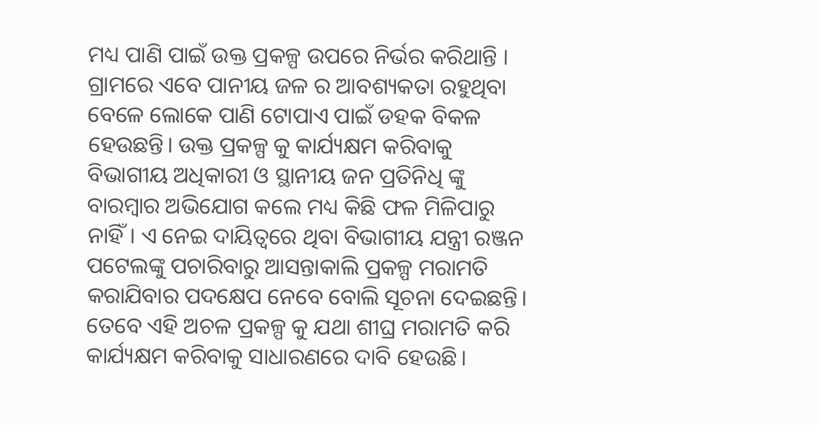ମଧ୍ୟ ପାଣି ପାଇଁ ଉକ୍ତ ପ୍ରକଳ୍ପ ଉପରେ ନିର୍ଭର କରିଥାନ୍ତି । ଗ୍ରାମରେ ଏବେ ପାନୀୟ ଜଳ ର ଆବଶ୍ୟକତା ରହୁଥିବା ବେଳେ ଲୋକେ ପାଣି ଟୋପାଏ ପାଇଁ ଡହକ ବିକଳ ହେଉଛନ୍ତି। ଉକ୍ତ ପ୍ରକଳ୍ପ କୁ କାର୍ଯ୍ୟକ୍ଷମ କରିବାକୁ ବିଭାଗୀୟ ଅଧିକାରୀ ଓ ସ୍ଥାନୀୟ ଜନ ପ୍ରତିନିଧି ଙ୍କୁ ବାରମ୍ବାର ଅଭିଯୋଗ କଲେ ମଧ୍ୟ କିଛି ଫଳ ମିଳିପାରୁ ନାହିଁ। ଏ ନେଇ ଦାୟିତ୍ୱରେ ଥିବା ବିଭାଗୀୟ ଯନ୍ତ୍ରୀ ରଞ୍ଜନ ପଟେଲଙ୍କୁ ପଚାରିବାରୁ ଆସନ୍ତାକାଲି ପ୍ରକଳ୍ପ ମରାମତି କରାଯିବାର ପଦକ୍ଷେପ ନେବେ ବୋଲି ସୂଚନା ଦେଇଛନ୍ତି। ତେବେ ଏହି ଅଚଳ ପ୍ରକଳ୍ପ କୁ ଯଥା ଶୀଘ୍ର ମରାମତି କରି କାର୍ଯ୍ୟକ୍ଷମ କରିବାକୁ ସାଧାରଣରେ ଦାବି ହେଉଛି।